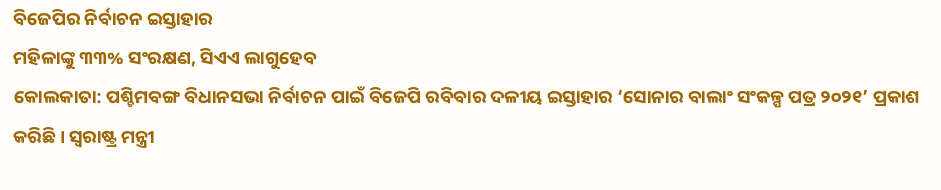ବିଜେପିର ନିର୍ବାଚନ ଇସ୍ତାହାର
ମହିଳାଙ୍କୁ ୩୩% ସଂରକ୍ଷଣ, ସିଏଏ ଲାଗୁହେବ
କୋଲକାତା: ପଶ୍ଚିମବଙ୍ଗ ବିଧାନସଭା ନିର୍ବାଚନ ପାଇଁ ବିଜେପି ରବିବାର ଦଳୀୟ ଇସ୍ତାହାର ‘ସୋନାର ବାଲାଂ ସଂକଳ୍ପ ପତ୍ର ୨୦୨୧’ ପ୍ରକାଶ କରିଛି । ସ୍ୱରାଷ୍ଟ୍ର ମନ୍ତ୍ରୀ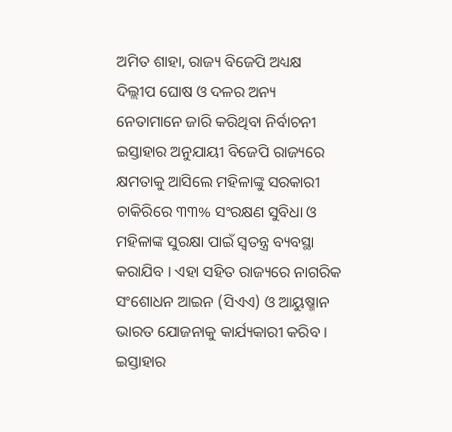ଅମିତ ଶାହା, ରାଜ୍ୟ ବିଜେପି ଅଧ୍ୟକ୍ଷ ଦିଲ୍ଲୀପ ଘୋଷ ଓ ଦଳର ଅନ୍ୟ ନେତାମାନେ ଜାରି କରିଥିବା ନିର୍ବାଚନୀ ଇସ୍ତାହାର ଅନୁଯାୟୀ ବିଜେପି ରାଜ୍ୟରେ କ୍ଷମତାକୁ ଆସିଲେ ମହିଳାଙ୍କୁ ସରକାରୀ ଚାକିରିରେ ୩୩% ସଂରକ୍ଷଣ ସୁବିଧା ଓ ମହିଳାଙ୍କ ସୁରକ୍ଷା ପାଇଁ ସ୍ୱତନ୍ତ୍ର ବ୍ୟବସ୍ଥା କରାଯିବ । ଏହା ସହିତ ରାଜ୍ୟରେ ନାଗରିକ ସଂଶୋଧନ ଆଇନ (ସିଏଏ) ଓ ଆୟୁଷ୍ମାନ ଭାରତ ଯୋଜନାକୁ କାର୍ଯ୍ୟକାରୀ କରିବ । ଇସ୍ତାହାର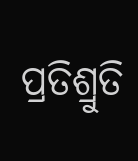ପ୍ରତିଶ୍ରୁତି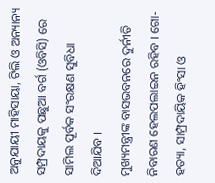ଅନୁଯାୟୀ ମାହିସାୟା, ଟିଲି ଓ ଅନ୍ୟାନ୍ୟ ସମ୍ପ୍ରଦାୟକୁ ପଛୁଆ ବର୍ଗ (ଓବିସି) ରେ ସାମିଲ ପୂର୍ବକ ସଂରକ୍ଷଣ ସୁବିଧା ଦିଆଯିବ ।
ମୁଖ୍ୟମନ୍ତ୍ରୀଙ୍କ ବାସଭବନରେ ଦୁର୍ନୀତି ନିବାରଣ ହେଲପଲାଇନ ରହିବ । ଗୋ-ହତ୍ୟା, ସାମ୍ପ୍ରଦାୟିକ ହିଂସା ଓ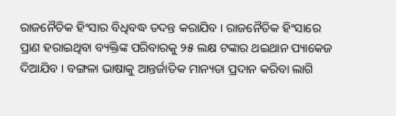ରାଜନୈତିକ ହିଂସାର ବିଧିବଦ୍ଧ ତଦନ୍ତ କରାଯିବ । ରାଜନୈତିକ ହିଂସାରେ ପ୍ରାଣ ହରାଇଥିବା ବ୍ୟକ୍ତିଙ୍କ ପରିବାରକୁ ୨୫ ଲକ୍ଷ ଟଙ୍କାର ଥଇଥାନ ପ୍ୟାକେଜ ଦିଆଯିବ । ବଙ୍ଗଳା ଭାଷାକୁ ଆନ୍ତର୍ଜାତିକ ମାନ୍ୟତା ପ୍ରଦାନ କରିବା ଲାଗି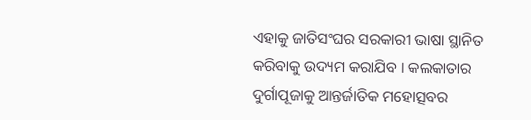ଏହାକୁ ଜାତିସଂଘର ସରକାରୀ ଭାଷା ସ୍ଥାନିତ କରିବାକୁ ଉଦ୍ୟମ କରାଯିବ । କଲକାତାର ଦୁର୍ଗାପୂଜାକୁ ଆନ୍ତର୍ଜାତିକ ମହୋତ୍ସବର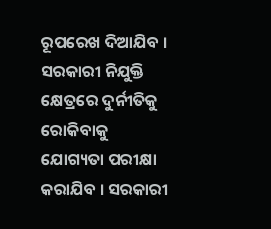ରୂପରେଖ ଦିଆଯିବ । ସରକାରୀ ନିଯୁକ୍ତି କ୍ଷେତ୍ରରେ ଦୁର୍ନୀତିକୁ ରୋକିବାକୁ ଯୋଗ୍ୟତା ପରୀକ୍ଷା କରାଯିବ । ସରକାରୀ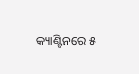କ୍ୟାଣ୍ଟିନରେ ୫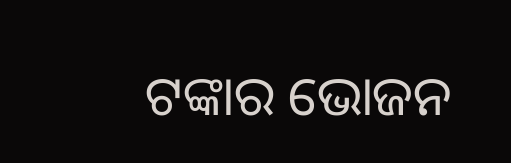ଟଙ୍କାର ଭୋଜନ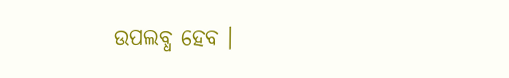ଉପଲବ୍ଧ ହେବ ।